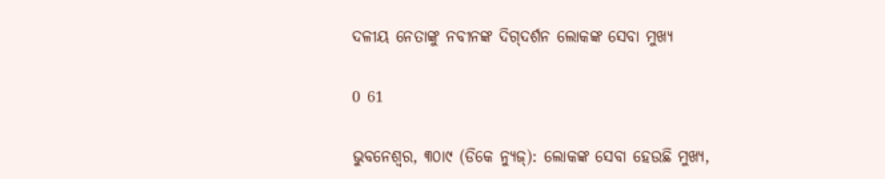ଦଳୀୟ ନେତାଙ୍କୁ ନବୀନଙ୍କ ଦିଗ୍‌ଦର୍ଶନ ଲୋକଙ୍କ ସେବା ମୁଖ୍ୟ

0 61

ଭୁବନେଶ୍ୱର, ୩୦ା୯ (ଡିକେ ନ୍ୟୁଜ୍‌): ଲୋକଙ୍କ ସେବା ହେଉଛି ମୁଖ୍ୟ,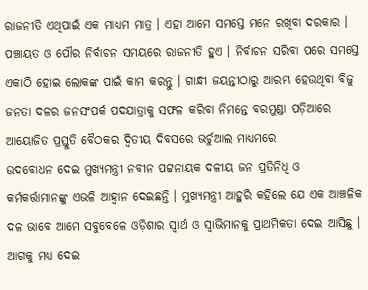ରାଜନୀତି ଏଥିପାଇଁ ଏକ ମାଧ୍ୟମ ମାତ୍ର । ଏହା ଆମେ ସମସ୍ତେ ମନେ ରଖିବା ଦରକାର । ପଞ୍ଚାୟତ ଓ ପୌର ନିର୍ବାଚନ ସମୟରେ ରାଜନୀତି ହୁଏ । ନିର୍ବାଚନ ସରିବା ପରେ ସମସ୍ତେ ଏକାଠି ହୋଇ ଲୋକଙ୍କ ପାଇଁ କାମ କରନ୍ତୁ । ଗାନ୍ଧୀ ଜୟନ୍ତୀଠାରୁ ଆରମ୍ଭ ହେଉଥିବା ବିଜୁ ଜନତା ଦଳର ଜନସଂପର୍କ ପଦଯାତ୍ରାକୁ ସଫଳ କରିବା ନିମନ୍ତେ ବରମୁଣ୍ଡା ପଡ଼ିଆରେ ଆୟୋଜିତ ପ୍ରସ୍ତୁତି ବୈଠକର ଦ୍ୱିତୀୟ ଦିବସରେ ଭର୍ଚୁଆଲ ମାଧ୍ୟମରେ
ଉଦବୋଧନ ଦେଇ ମୁଖ୍ୟମନ୍ତ୍ରୀ ନବୀନ ପଟ୍ଟନାୟକ ଦଳୀୟ ଜନ ପ୍ରତିନିଧି ଓ କର୍ମକର୍ତ୍ତାମାନଙ୍କୁ ଏଭଳି ଆହ୍ୱାନ ଦେଇଛନ୍ତି । ମୁଖ୍ୟମନ୍ତ୍ରୀ ଆହୁରି କହିଲେ ଯେ ଏକ ଆଞ୍ଚଳିକ ଦଳ ଭାବେ ଆମେ ସବୁବେଳେ ଓଡ଼ିଶାର ସ୍ୱାର୍ଥ ଓ ସ୍ୱାଭିମାନକୁ ପ୍ରାଥମିକତା ଦେଇ ଆସିଛୁ । ଆଗକୁ ମଧ୍ୟ ଦେଇ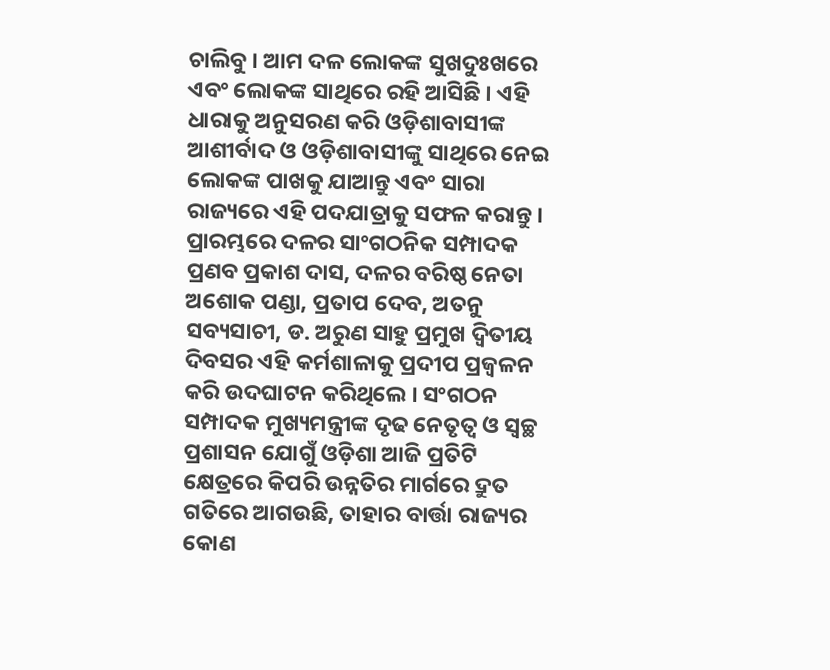ଚାଲିବୁ । ଆମ ଦଳ ଲୋକଙ୍କ ସୁଖଦୁଃଖରେ ଏବଂ ଲୋକଙ୍କ ସାଥିରେ ରହି ଆସିଛି । ଏହି ଧାରାକୁ ଅନୁସରଣ କରି ଓଡ଼ିଶାବାସୀଙ୍କ ଆଶୀର୍ବାଦ ଓ ଓଡ଼ିଶାବାସୀଙ୍କୁ ସାଥିରେ ନେଇ ଲୋକଙ୍କ ପାଖକୁ ଯାଆନ୍ତୁ ଏବଂ ସାରା ରାଜ୍ୟରେ ଏହି ପଦଯାତ୍ରାକୁ ସଫଳ କରାନ୍ତୁ । ପ୍ରାରମ୍ଭରେ ଦଳର ସାଂଗଠନିକ ସମ୍ପାଦକ ପ୍ରଣବ ପ୍ରକାଶ ଦାସ, ଦଳର ବରିଷ୍ଠ ନେତା ଅଶୋକ ପଣ୍ଡା, ପ୍ରତାପ ଦେବ, ଅତନୁ ସବ୍ୟସାଚୀ, ଡ. ଅରୁଣ ସାହୁ ପ୍ରମୁଖ ଦ୍ୱିତୀୟ ଦିବସର ଏହି କର୍ମଶାଳାକୁ ପ୍ରଦୀପ ପ୍ରଜ୍ୱଳନ କରି ଉଦଘାଟନ କରିଥିଲେ । ସଂଗଠନ ସମ୍ପାଦକ ମୁଖ୍ୟମନ୍ତ୍ରୀଙ୍କ ଦୃଢ ନେତୃତ୍ୱ ଓ ସ୍ୱଚ୍ଛ ପ୍ରଶାସନ ଯୋଗୁଁ ଓଡ଼ିଶା ଆଜି ପ୍ରତିଟି କ୍ଷେତ୍ରରେ କିପରି ଉନ୍ନତିର ମାର୍ଗରେ ଦ୍ରୁତ ଗତିରେ ଆଗଉଛି, ତାହାର ବାର୍ତ୍ତା ରାଜ୍ୟର କୋଣ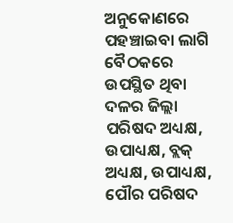ଅନୁକୋଣରେ ପହଞ୍ଚାଇବା ଲାଗି ବୈଠକରେ ଉପସ୍ଥିତ ଥିବା ଦଳର ଜିଲ୍ଲା ପରିଷଦ ଅଧ୍ୟକ୍ଷ, ଉପାଧ୍ୟକ୍ଷ, ବ୍ଲକ୍‌ ଅଧ୍ୟକ୍ଷ, ଉପାଧ୍ୟକ୍ଷ, ପୌର ପରିଷଦ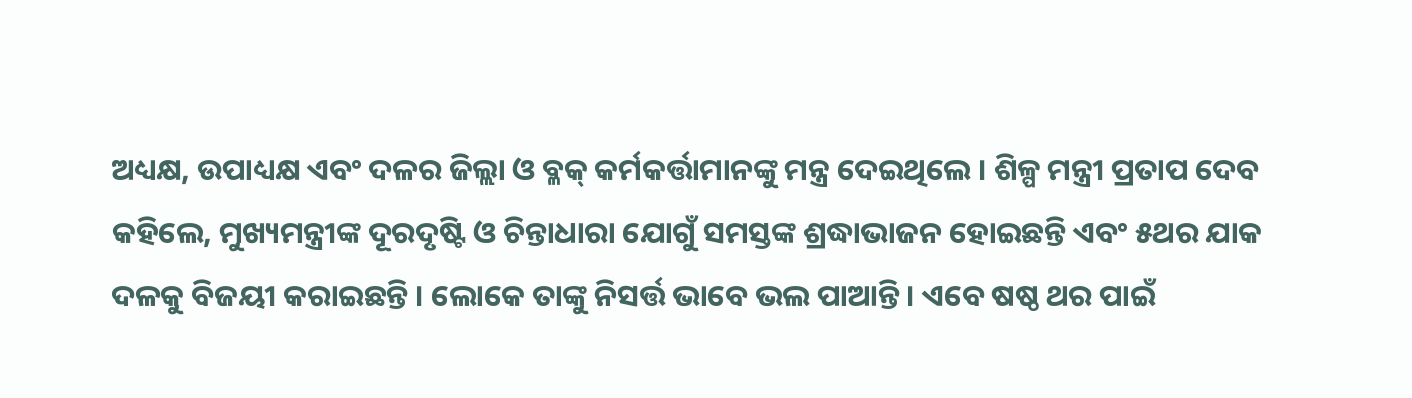ଅଧ୍ୟକ୍ଷ, ଉପାଧ୍ୟକ୍ଷ ଏବଂ ଦଳର ଜିଲ୍ଲା ଓ ବ୍ଳକ୍‌ କର୍ମକର୍ତ୍ତାମାନଙ୍କୁ ମନ୍ତ୍ର ଦେଇଥିଲେ । ଶିଳ୍ପ ମନ୍ତ୍ରୀ ପ୍ରତାପ ଦେବ କହିଲେ, ମୁଖ୍ୟମନ୍ତ୍ରୀଙ୍କ ଦୂରଦୃଷ୍ଟି ଓ ଚିନ୍ତାଧାରା ଯୋଗୁଁ ସମସ୍ତଙ୍କ ଶ୍ରଦ୍ଧାଭାଜନ ହୋଇଛନ୍ତି ଏବଂ ୫ଥର ଯାକ ଦଳକୁ ବିଜୟୀ କରାଇଛନ୍ତି । ଲୋକେ ତାଙ୍କୁ ନିସର୍ତ୍ତ ଭାବେ ଭଲ ପାଆନ୍ତି । ଏବେ ଷଷ୍ଠ ଥର ପାଇଁ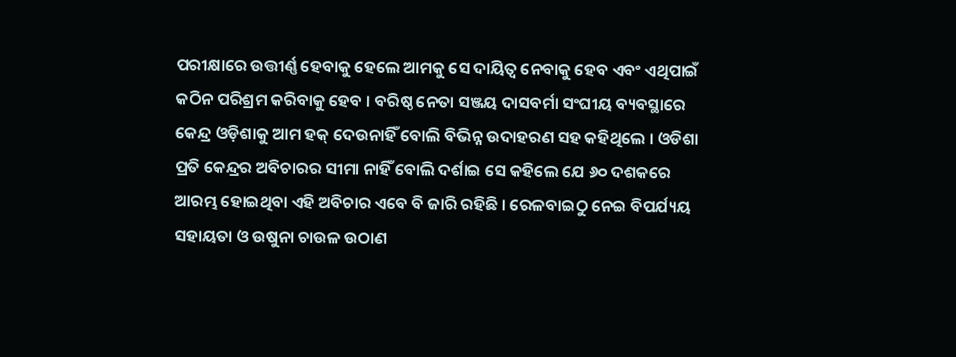ପରୀକ୍ଷାରେ ଉତ୍ତୀର୍ଣ୍ଣ ହେବାକୁ ହେଲେ ଆମକୁ ସେ ଦାୟିତ୍ୱ ନେବାକୁ ହେବ ଏବଂ ଏଥିପାଇଁ କଠିନ ପରିଶ୍ରମ କରିବାକୁ ହେବ । ବରିଷ୍ଠ ନେତା ସଞ୍ଜୟ ଦାସବର୍ମା ସଂଘୀୟ ବ୍ୟବସ୍ଥାରେ କେନ୍ଦ୍ର ଓଡ଼ିଶାକୁ ଆମ ହକ୍‌ ଦେଉନାହିଁ ବୋଲି ବିଭିନ୍ନ ଉଦାହରଣ ସହ କହିଥିଲେ । ଓଡିଶା ପ୍ରତି କେନ୍ଦ୍ରର ଅବିଚାରର ସୀମା ନାହିଁ ବୋଲି ଦର୍ଶାଇ ସେ କହିଲେ ଯେ ୬୦ ଦଶକରେ ଆରମ୍ଭ ହୋଇଥିବା ଏହି ଅବିଚାର ଏବେ ବି ଜାରି ରହିଛି । ରେଳବାଇଠୁ ନେଇ ବିପର୍ଯ୍ୟୟ ସହାୟତା ଓ ଉଷୁନା ଚାଉଳ ଉଠାଣ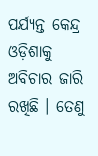ପର୍ଯ୍ୟନ୍ତ କେନ୍ଦ୍ର ଓଡ଼ିଶାକୁ ଅବିଚାର ଜାରି ରଖିଛି । ତେଣୁ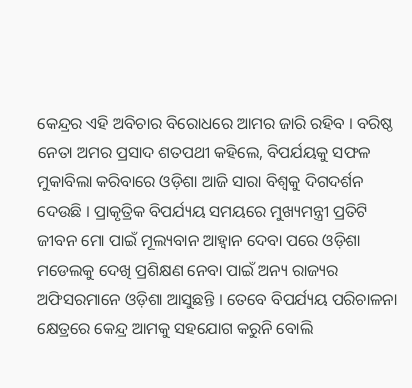କେନ୍ଦ୍ରର ଏହି ଅବିଚାର ବିରୋଧରେ ଆମର ଜାରି ରହିବ । ବରିଷ୍ଠ ନେତା ଅମର ପ୍ରସାଦ ଶତପଥୀ କହିଲେ, ବିପର୍ଯୟକୁ ସଫଳ ମୁକାବିଲା କରିବାରେ ଓଡ଼ିଶା ଆଜି ସାରା ବିଶ୍ୱକୁ ଦିଗଦର୍ଶନ ଦେଉଛି । ପ୍ରାକୃତ୍ରିକ ବିପର୍ଯ୍ୟୟ ସମୟରେ ମୁଖ୍ୟମନ୍ତ୍ରୀ ପ୍ରତିଟି ଜୀବନ ମୋ ପାଇଁ ମୂଲ୍ୟବାନ ଆହ୍ୱାନ ଦେବା ପରେ ଓଡ଼ିଶା ମଡେଲକୁ ଦେଖି ପ୍ରଶିକ୍ଷଣ ନେବା ପାଇଁ ଅନ୍ୟ ରାଜ୍ୟର ଅଫିସରମାନେ ଓଡ଼ିଶା ଆସୁଛନ୍ତି । ତେବେ ବିପର୍ଯ୍ୟୟ ପରିଚାଳନା କ୍ଷେତ୍ରରେ କେନ୍ଦ୍ର ଆମକୁ ସହଯୋଗ କରୁନି ବୋଲି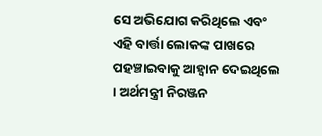ସେ ଅଭିଯୋଗ କରିଥିଲେ ଏବଂ ଏହି ବାର୍ତ୍ତା ଲୋକଙ୍କ ପାଖରେ ପହଞ୍ଚାଇବାକୁ ଆହ୍ୱାନ ଦେଇଥିଲେ । ଅର୍ଥମନ୍ତ୍ରୀ ନିରଞ୍ଜନ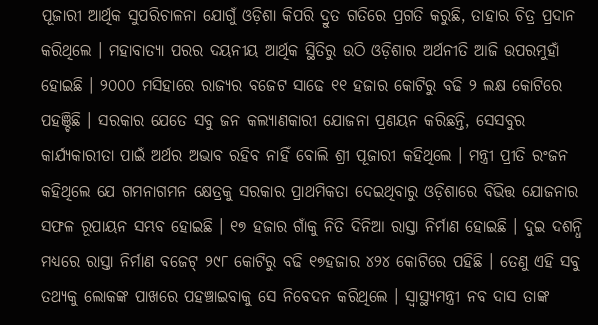ପୂଜାରୀ ଆର୍ଥିକ ସୁପରିଚାଳନା ଯୋଗୁଁ ଓଡ଼ିଶା କିପରି ଦ୍ରୁତ ଗତିରେ ପ୍ରଗତି କରୁଛି, ତାହାର ଚିତ୍ର ପ୍ରଦାନ କରିଥିଲେ । ମହାବାତ୍ୟା ପରର ଦୟନୀୟ ଆର୍ଥିକ ସ୍ଥିତିରୁ ଉଠି ଓଡ଼ିଶାର ଅର୍ଥନୀତି ଆଜି ଉପରମୁହାଁ ହୋଇଛି । ୨୦୦୦ ମସିହାରେ ରାଜ୍ୟର ବଜେଟ ସାଢେ ୧୧ ହଜାର କୋଟିରୁ ବଢି ୨ ଲକ୍ଷ କୋଟିରେ ପହଞ୍ଚିଛି । ସରକାର ଯେତେ ସବୁ ଜନ କଲ୍ୟାଣକାରୀ ଯୋଜନା ପ୍ରଣୟନ କରିଛନ୍ତି, ସେସବୁର କାର୍ଯ୍ୟକାରୀତା ପାଇଁ ଅର୍ଥର ଅଭାବ ରହିବ ନାହିଁ ବୋଲି ଶ୍ରୀ ପୂଜାରୀ କହିଥିଲେ । ମନ୍ତ୍ରୀ ପ୍ରୀତି ରଂଜନ କହିଥିଲେ ଯେ ଗମନାଗମନ କ୍ଷେତ୍ରକୁ ସରକାର ପ୍ରାଥମିକତା ଦେଇଥିବାରୁ ଓଡ଼ିଶାରେ ବିଭିତ୍ତ ଯୋଜନାର ସଫଳ ରୂପାୟନ ସମ୍ଭବ ହୋଇଛି । ୧୭ ହଜାର ଗାଁକୁ ନିତି ଦିନିଆ ରାସ୍ତା ନିର୍ମାଣ ହୋଇଛି । ଦୁଇ ଦଶନ୍ଧି ମଧ୍ୟରେ ରାସ୍ତା ନିର୍ମାଣ ବଜେଟ୍‌ ୨୯୮ କୋଟିରୁ ବଢି ୧୭ହଜାର ୪୨୪ କୋଟିରେ ପହିଛି । ତେଣୁ ଏହି ସବୁ ତଥ୍ୟକୁ ଲୋକଙ୍କ ପାଖରେ ପହଞ୍ଚାଇବାକୁ ସେ ନିବେଦନ କରିଥିଲେ । ସ୍ୱାସ୍ଥ୍ୟମନ୍ତ୍ରୀ ନବ ଦାସ ତାଙ୍କ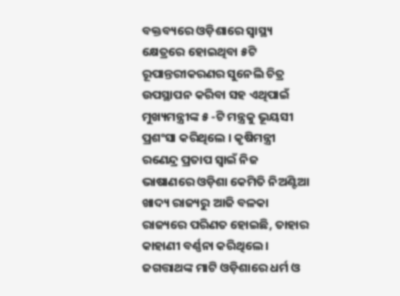ବକ୍ତବ୍ୟରେ ଓଡ଼ିଶାରେ ସ୍ୱାସ୍ଥ୍ୟ କ୍ଷେତ୍ରରେ ହୋଇଥିବା ୫ଟି ରୂପାନ୍ତରୀକରଣର ସୁନେଲି ଚିତ୍ର ଉପସ୍ଥାପନ କରିବା ସହ ଏଥିପାଇଁ ମୁଖ୍ୟମନ୍ତ୍ରୀଙ୍କ ୫ -ଟି ମନ୍ତ୍ରକୁ ଭୂୟସୀ ପ୍ରଶଂସା କରିଥିଲେ । କୃଷିମନ୍ତ୍ରୀ ରଣେନ୍ଦ୍ର ପ୍ରତାପ ସ୍ୱାଇଁ ନିଜ ଭାଷାଣରେ ଓଡ଼ିଶା କେମିତି ନିଅଣ୍ଟିଆ ଖାଦ୍ୟ ରାଜ୍ୟରୁ ଆଜି ବଳକା ରାଜ୍ୟରେ ପରିଣତ ହୋଇଛି, ତାହାର କାହାଣୀ ବର୍ଣ୍ଣନା କରିଥିଲେ । ଜଗତ୍ତାଥଙ୍କ ମାଟି ଓଡ଼ିଶାରେ ଧର୍ମ ଓ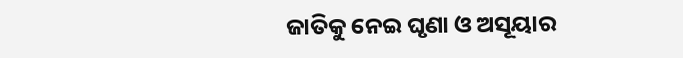ଜାତିକୁ ନେଇ ଘୃଣା ଓ ଅସୂୟାର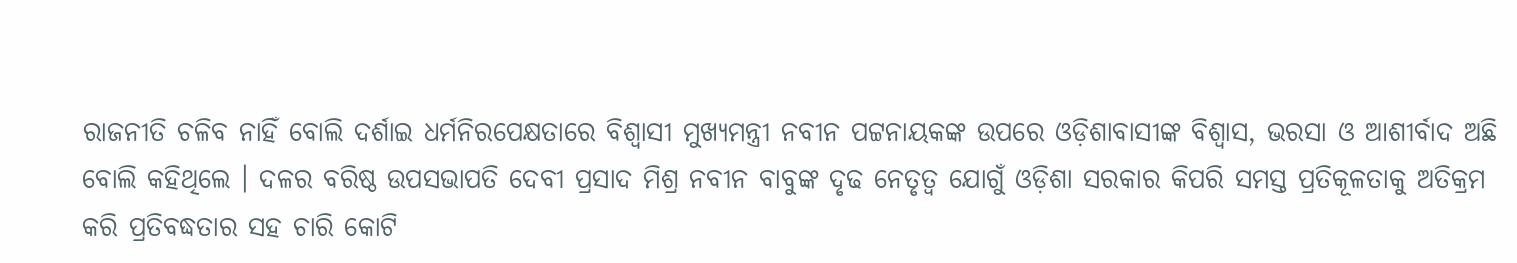ରାଜନୀତି ଚଳିବ ନାହିଁ ବୋଲି ଦର୍ଶାଇ ଧର୍ମନିରପେକ୍ଷତାରେ ବିଶ୍ୱାସୀ ମୁଖ୍ୟମନ୍ତ୍ରୀ ନବୀନ ପଟ୍ଟନାୟକଙ୍କ ଉପରେ ଓଡ଼ିଶାବାସୀଙ୍କ ବିଶ୍ୱାସ, ଭରସା ଓ ଆଶୀର୍ବାଦ ଅଛି ବୋଲି କହିଥିଲେ । ଦଳର ବରିଷ୍ଠ ଉପସଭାପତି ଦେବୀ ପ୍ରସାଦ ମିଶ୍ର ନବୀନ ବାବୁଙ୍କ ଦୃଢ ନେତୃତ୍ୱ ଯୋଗୁଁ ଓଡ଼ିଶା ସରକାର କିପରି ସମସ୍ତ ପ୍ରତିକୂଳତାକୁ ଅତିକ୍ରମ କରି ପ୍ରତିବଦ୍ଧତାର ସହ ଚାରି କୋଟି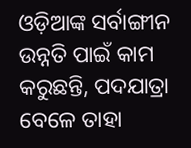ଓଡ଼ିଆଙ୍କ ସର୍ବାଙ୍ଗୀନ ଉନ୍ନତି ପାଇଁ କାମ କରୁଛନ୍ତି, ପଦଯାତ୍ରା ବେଳେ ତାହା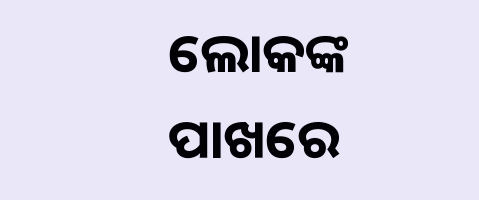ଲୋକଙ୍କ ପାଖରେ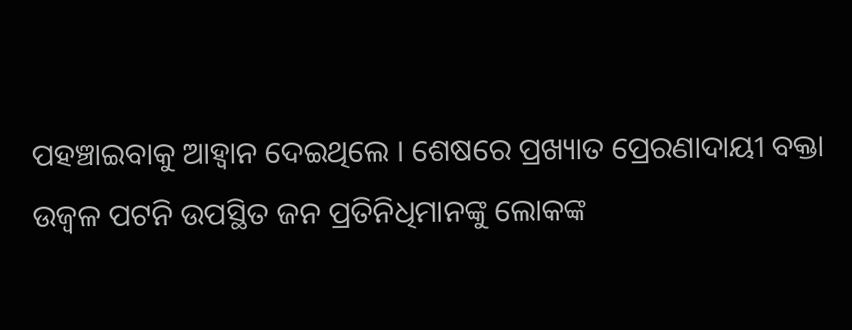ପହଞ୍ଚାଇବାକୁ ଆହ୍ୱାନ ଦେଇଥିଲେ । ଶେଷରେ ପ୍ରଖ୍ୟାତ ପ୍ରେରଣାଦାୟୀ ବକ୍ତା ଉଜ୍ୱଳ ପଟନି ଉପସ୍ଥିତ ଜନ ପ୍ରତିନିଧିମାନଙ୍କୁ ଲୋକଙ୍କ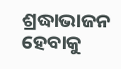ଶ୍ରଦ୍ଧାଭାଜନ ହେବାକୁ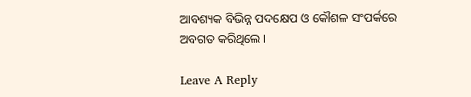ଆବଶ୍ୟକ ବିଭିନ୍ନ ପଦକ୍ଷେପ ଓ କୌଶଳ ସଂପର୍କରେ ଅବଗତ କରିଥିଲେ ।

Leave A Reply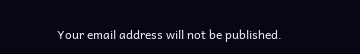Your email address will not be published.